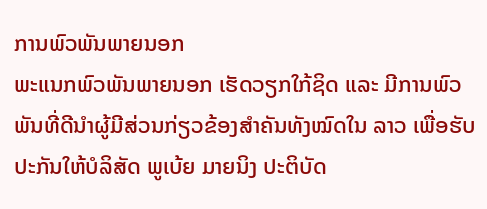ການພົວພັນພາຍນອກ
ພະແນກພົວພັນພາຍນອກ ເຮັດວຽກໃກ້ຊິດ ແລະ ມີການພົວພັນທີ່ດີນໍາຜູ້ມີສ່ວນກ່ຽວຂ້ອງສໍາຄັນທັງໝົດໃນ ລາວ ເພື່ອຮັບປະກັນໃຫ້ບໍລິສັດ ພູເບ້ຍ ມາຍນິງ ປະຕິບັດ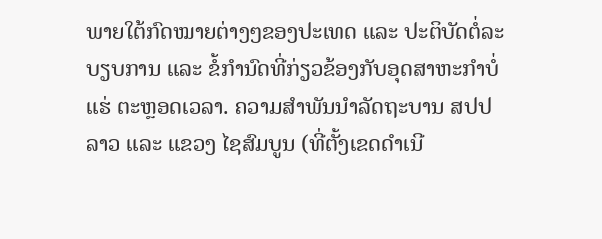ພາຍໃຕ້ກົດໝາຍຕ່າງໆຂອງປະເທດ ແລະ ປະຕິບັດຕໍ່ລະບຽບການ ແລະ ຂໍ້ກໍານົດທີ່ກ່ຽວຂ້ອງກັບອຸດສາຫະກໍາບໍ່ແຮ່ ຕະຫຼອດເວລາ. ຄວາມສໍາພັນນໍາລັດຖະບານ ສປປ ລາວ ແລະ ແຂວງ ໄຊສົມບູນ (ທີ່ຕັ້ງເຂດດໍາເນີ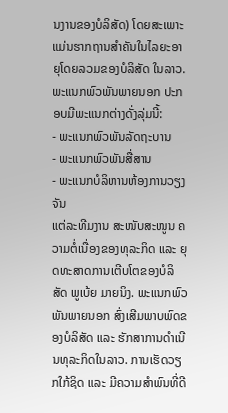ນງານຂອງບໍລິສັດ) ໂດຍສະເພາະ ແມ່ນຮາກຖານສໍາຄັນໃນໄລຍະອາຍຸໂດຍລວມຂອງບໍລິສັດ ໃນລາວ.
ພະແນກພົວພັນພາຍນອກ ປະກອບມີພະແນກຕ່າງດັ່ງລຸ່ມນີ້:
- ພະແນກພົວພັນລັດຖະບານ
- ພະແນກພົວພັນສື່ສານ
- ພະແນກບໍລິຫານຫ້ອງການວຽງຈັນ
ແຕ່ລະທີມງານ ສະໜັບສະໜູນ ຄວາມຕໍ່ເນື່ອງຂອງທຸລະກິດ ແລະ ຍຸດທະສາດການເຕີບໂຕຂອງບໍລິສັດ ພູເບ້ຍ ມາຍນິງ. ພະແນກພົວພັນພາຍນອກ ສົ່ງເສີມພາບພົດຂອງບໍລິສັດ ແລະ ຮັກສາການດໍາເນີນທຸລະກິດໃນລາວ. ການເຮັດວຽກໃກ້ຊິດ ແລະ ມີຄວາມສໍາພົນທີ່ດີ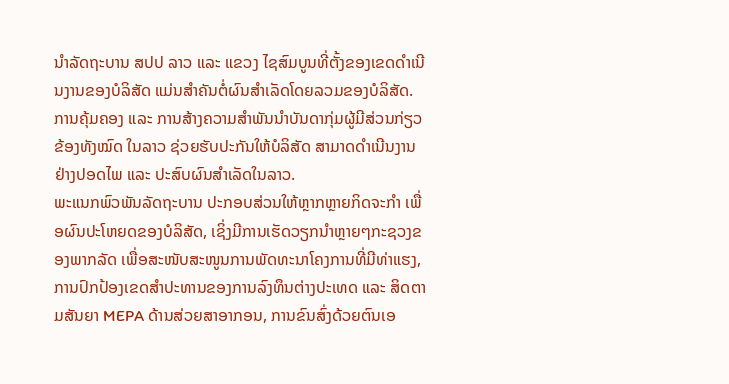ນໍາລັດຖະບານ ສປປ ລາວ ແລະ ແຂວງ ໄຊສົມບູນທີ່ຕັ້ງຂອງເຂດດໍາເນີນງານຂອງບໍລິສັດ ແມ່ນສໍາຄັນຕໍ່ຜົນສໍາເລັດໂດຍລວມຂອງບໍລິສັດ. ການຄຸ້ມຄອງ ແລະ ການສ້າງຄວາມສໍາພັນນໍາບັນດາກຸ່ມຜູ້ມີສ່ວນກ່ຽວຂ້ອງທັງໝົດ ໃນລາວ ຊ່ວຍຮັບປະກັນໃຫ້ບໍລິສັດ ສາມາດດໍາເນີນງານຢ່າງປອດໄພ ແລະ ປະສົບຜົນສໍາເລັດໃນລາວ.
ພະແນກພົວພັນລັດຖະບານ ປະກອບສ່ວນໃຫ້ຫຼາກຫຼາຍກິດຈະກໍາ ເພື່ອຜົນປະໂຫຍດຂອງບໍລິສັດ, ເຊິ່ງມີການເຮັດວຽກນໍາຫຼາຍໆກະຊວງຂອງພາກລັດ ເພື່ອສະໜັບສະໜູນການພັດທະນາໂຄງການທີ່ມີທ່າແຮງ, ການປົກປ້ອງເຂດສໍາປະທານຂອງການລົງທຶນຕ່າງປະເທດ ແລະ ສິດຕາມສັນຍາ MEPA ດ້ານສ່ວຍສາອາກອນ, ການຂົນສົ່ງດ້ວຍຕົນເອ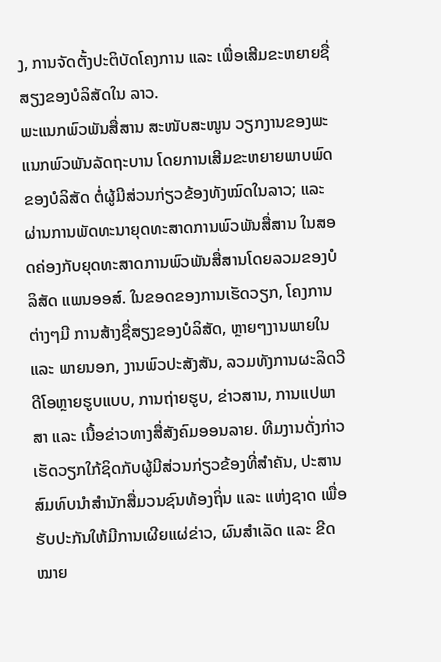ງ, ການຈັດຕັ້ງປະຕິບັດໂຄງການ ແລະ ເພື່ອເສີມຂະຫຍາຍຊື່ສຽງຂອງບໍລິສັດໃນ ລາວ.
ພະແນກພົວພັນສື່ສານ ສະໜັບສະໜູນ ວຽກງານຂອງພະແນກພົວພັນລັດຖະບານ ໂດຍການເສີມຂະຫຍາຍພາບພົດຂອງບໍລິສັດ ຕໍ່ຜູ້ມີສ່ວນກ່ຽວຂ້ອງທັງໝົດໃນລາວ; ແລະ ຜ່ານການພັດທະນາຍຸດທະສາດການພົວພັນສື່ສານ ໃນສອດຄ່ອງກັບຍຸດທະສາດການພົວພັນສື່ສານໂດຍລວມຂອງບໍລິສັດ ແພນອອສ໌. ໃນຂອດຂອງການເຮັດວຽກ, ໂຄງການຕ່າງໆມີ ການສ້າງຊື່ສຽງຂອງບໍລິສັດ, ຫຼາຍໆງານພາຍໃນ ແລະ ພາຍນອກ, ງານພົວປະສັງສັນ, ລວມທັງການຜະລິດວີດີໂອຫຼາຍຮູບແບບ, ການຖ່າຍຮູບ, ຂ່າວສານ, ການແປພາສາ ແລະ ເນື້ອຂ່າວທາງສື່ສັງຄົມອອນລາຍ. ທີມງານດັ່ງກ່າວ ເຮັດວຽກໃກ້ຊິດກັບຜູ້ມີສ່ວນກ່ຽວຂ້ອງທີ່ສໍາຄັນ, ປະສານສົມທົບນໍາສໍານັກສື່ມວນຊົນທ້ອງຖິ່ນ ແລະ ແຫ່ງຊາດ ເພື່ອຮັບປະກັນໃຫ້ມີການເຜີຍແຜ່ຂ່າວ, ຜົນສໍາເລັດ ແລະ ຂີດໝາຍ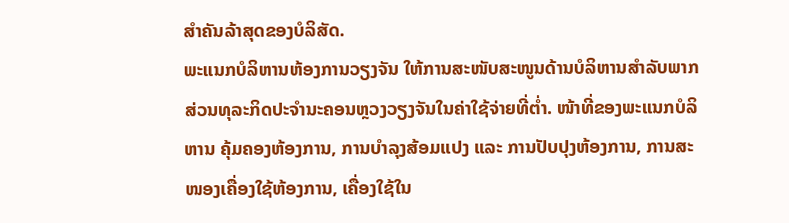ສໍາຄັນລ້າສຸດຂອງບໍລິສັດ.
ພະແນກບໍລິຫານຫ້ອງການວຽງຈັນ ໃຫ້ການສະໜັບສະໜູນດ້ານບໍລິຫານສໍາລັບພາກສ່ວນທຸລະກິດປະຈໍານະຄອນຫຼວງວຽງຈັນໃນຄ່າໃຊ້ຈ່າຍທີ່ຕໍ່າ. ໜ້າທີ່ຂອງພະແນກບໍລິຫານ ຄຸ້ມຄອງຫ້ອງການ, ການບໍາລຸງສ້ອມແປງ ແລະ ການປັບປຸງຫ້ອງການ, ການສະໜອງເຄື່ອງໃຊ້ຫ້ອງການ, ເຄື່ອງໃຊ້ໃນ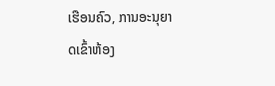ເຮືອນຄົວ, ການອະນຸຍາດເຂົ້າຫ້ອງ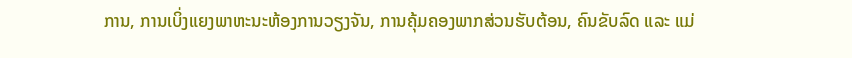ການ, ການເບິ່ງແຍງພາຫະນະຫ້ອງການວຽງຈັນ, ການຄຸ້ມຄອງພາກສ່ວນຮັບຕ້ອນ, ຄົນຂັບລົດ ແລະ ແມ່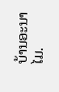ບ້ານອະນາໄມ.